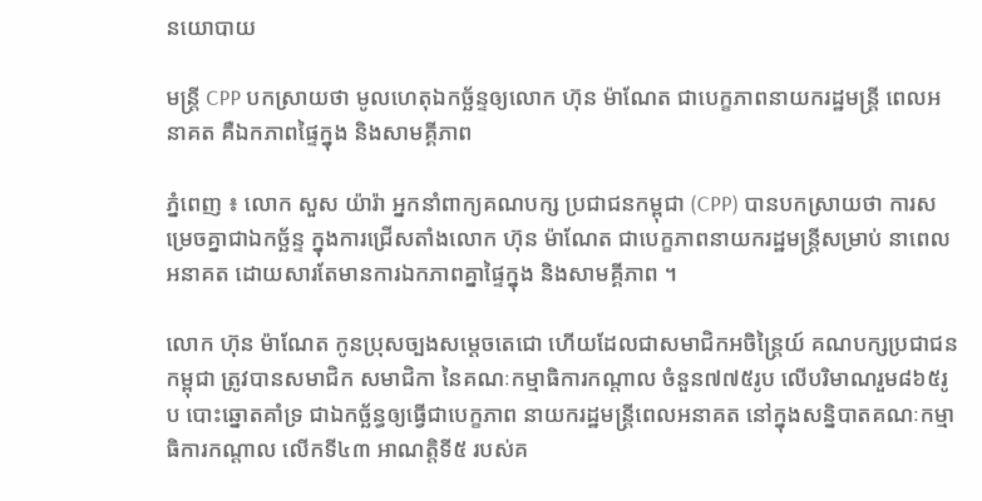នយោបាយ

មន្ដ្រី CPP បកស្រាយថា មូលហេតុឯកច្ឆ័ន្ទឲ្យលោក ហ៊ុន ម៉ាណែត ជាបេក្ខភាពនាយករដ្ឋមន្ដ្រី ពេលអនាគត គឺឯកភាពផ្ទៃក្នុង និងសាមគ្គីភាព

ភ្នំពេញ ៖ លោក សួស យ៉ារ៉ា អ្នកនាំពាក្យគណបក្ស ប្រជាជនកម្ពុជា (CPP) បានបកស្រាយថា ការសម្រេចគ្នាជាឯកច្ឆ័ន្ទ ក្នុងការជ្រើសតាំងលោក ហ៊ុន ម៉ាណែត ជាបេក្ខភាពនាយករដ្ឋមន្ដ្រីសម្រាប់ នាពេលអនាគត ដោយសារតែមានការឯកភាពគ្នាផ្ទៃក្នុង និងសាមគ្គីភាព ។

លោក ហ៊ុន ម៉ាណែត កូនប្រុសច្បងសម្តេចតេជោ ហើយដែលជាសមាជិកអចិន្ត្រៃយ៍ គណបក្សប្រជាជនកម្ពុជា ត្រូវបានសមាជិក សមាជិកា នៃគណៈកម្មាធិការកណ្តាល ចំនួន៧៧៥រូប លើបរិមាណរួម៨៦៥រូប បោះឆ្នោតគាំទ្រ ជាឯកច្ឆ័ន្ធឲ្យធ្វើជាបេក្ខភាព នាយករដ្ឋមន្រ្តីពេលអនាគត នៅក្នុងសន្និបាតគណៈកម្មាធិការកណ្តាល លើកទី៤៣ អាណត្តិទី៥ របស់គ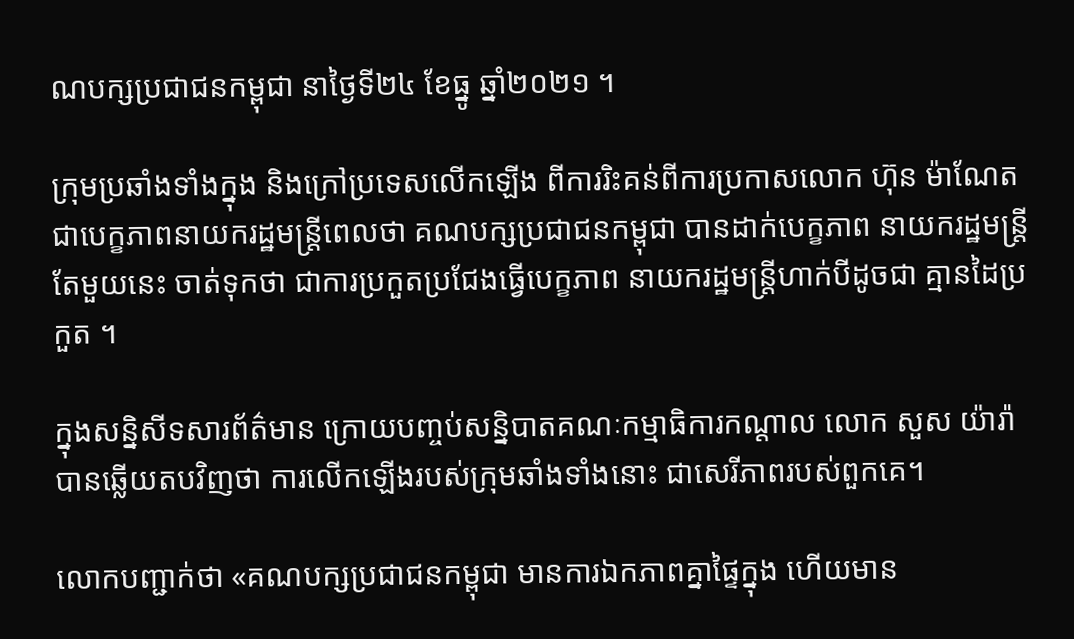ណបក្សប្រជាជនកម្ពុជា នាថ្ងៃទី២៤ ខែធ្នូ ឆ្នាំ២០២១ ។

ក្រុមប្រឆាំងទាំងក្នុង និងក្រៅប្រទេសលើកឡើង ពីការរិះគន់ពីការប្រកាសលោក ហ៊ុន ម៉ាណែត ជាបេក្ខភាពនាយករដ្ឋមន្រ្តីពេលថា គណបក្សប្រជាជនកម្ពុជា បានដាក់បេក្ខភាព នាយករដ្ឋមន្ដ្រី តែមួយនេះ ចាត់ទុកថា ជាការប្រកួតប្រជែងធ្វើបេក្ខភាព នាយករដ្ឋមន្ដ្រីហាក់បីដូចជា គ្មានដៃប្រកួត ។

ក្នុងសន្និសីទសារព័ត៌មាន ក្រោយបញ្ចប់សន្និបាតគណៈកម្មាធិការកណ្តាល លោក សួស យ៉ារ៉ា បានឆ្លើយតបវិញថា ការលើកឡើងរបស់ក្រុមឆាំងទាំងនោះ ជាសេរីភាពរបស់ពួកគេ។

លោកបញ្ជាក់ថា «គណបក្សប្រជាជនកម្ពុជា មានការឯកភាពគ្នាផ្ទៃក្នុង ហើយមាន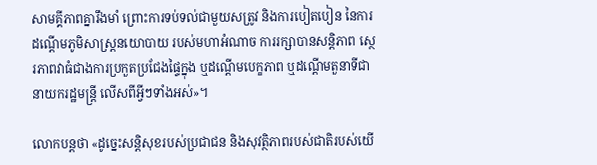សាមគ្គីភាពគ្នារឹងមាំ ព្រោះការទប់ទល់ជាមួយសត្រូវ និងការបៀតបៀន នៃការដណ្ដើមភូមិសាស្ដ្រនយោបាយ របស់មហាអំណាច ការរក្សាបានសន្ដិភាព ស្ថេរភាពវាធំជាងការប្រកួតប្រជែងផ្ទៃក្នុង ឬដណ្ដើមបេក្ខភាព ឬដណ្ដើមតួនាទីជានាយករដ្ឋមន្ដ្រី លើសពីអ្វីៗទាំងអស់»។

លោកបន្ដថា «ដូច្នេះសន្ដិសុខរបស់ប្រជាជន និងសុវត្ថិភាពរបស់ជាតិរបស់យើ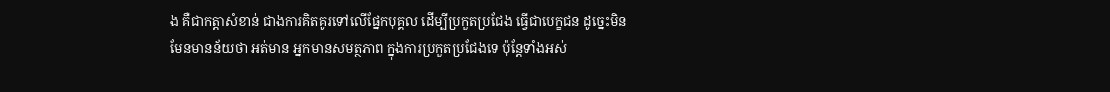ង គឺជាកត្តាសំខាន់ ជាងការគិតគូរទៅលើផ្នែកបុគ្គល ដើម្បីប្រកួតប្រជែង ធ្វើជាបេក្ខជន ដូច្នេះមិនមែនមានន័យថា អត់មាន អ្នកមានសមត្ថភាព ក្នុងការប្រកួតប្រជែងទេ ប៉ុន្ដែទាំងអស់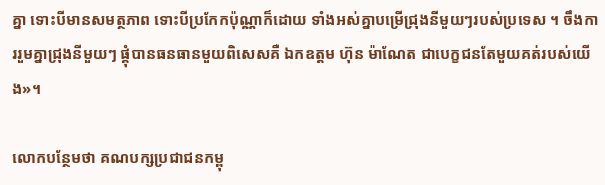គ្នា ទោះបីមានសមត្ថភាព ទោះបីប្រកែកប៉ុណ្ណាក៏ដោយ ទាំងអស់គ្នាបម្រើជ្រុងនីមួយៗរបស់ប្រទេស ។ ចឹងការរួមគ្នាជ្រុងនីមួយៗ ផ្គុំបានធនធានមួយពិសេសគឺ ឯកឧត្តម ហ៊ុន ម៉ាណែត ជាបេក្ខជនតែមួយគត់របស់យើង»។

លោកបន្ថែមថា គណបក្សប្រជាជនកម្ពុ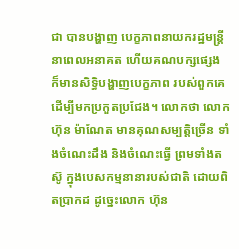ជា បានបង្ហាញ បេក្ខភាពនាយករដ្ឋមន្ដ្រី នាពេលអនាគត ហើយគណបក្សផ្សេង ក៏មានសិទ្ធិបង្ហាញបេក្ខភាព របស់ពួកគេ ដើម្បីមកប្រកួតប្រជែង។ លោកថា លោកហ៊ុន ម៉ាណែត មានគុណសម្បត្តិច្រើន ទាំងចំណេះដឹង និងចំណេះធ្វើ ព្រមទាំងតស៊ូ ក្នុងបេសកម្មនានារបស់ជាតិ ដោយពិតប្រាកដ ដូច្នេះលោក ហ៊ុន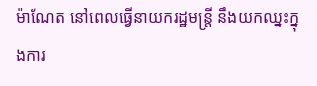ម៉ាណែត នៅពេលធ្វើនាយករដ្ឋមន្ដ្រី នឹងយកឈ្នះក្នុងការ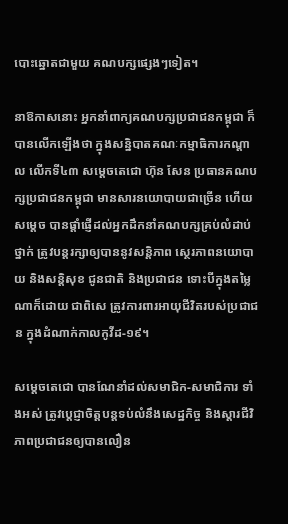បោះឆ្នោតជាមួយ គណបក្សផ្សេងៗទៀត។

នាឱកាសនោះ អ្នកនាំពាក្យគណបក្សប្រជាជនកម្ពុជា ក៏បានលើកឡើងថា ក្នុងសន្និបាតគណៈកម្មាធិការកណ្តាល លើកទី៤៣ សម្ដេចតេជោ ហ៊ុន សែន ប្រធានគណបក្សប្រជាជនកម្ពុជា មានសារនយោបាយជាច្រើន ហើយសម្ដេច បានផ្ដាំផ្ញើដល់អ្នកដឹកនាំគណបក្សគ្រប់លំដាប់ថ្នាក់ ត្រូវបន្ដរក្សាឲ្យបាននូវសន្ដិភាព ស្ថេរភាពនយោបាយ និងសន្ដិសុខ ជូនជាតិ និងប្រជាជន ទោះបីក្នុងតម្លៃណាក៏ដោយ ជាពិសេ ត្រូវការពារអាយុជីវិតរបស់ប្រជាជន ក្នុងដំណាក់កាលកូវីដ-១៩។

សម្ដេចតេជោ បានណែនាំដល់សមាជិក-សមាជិការ ទាំងអស់ ត្រូវប្ដេជ្ញាចិត្តបន្ដទប់លំនឹងសេដ្ឋកិច្ច និងស្ដារជីវិភាពប្រជាជនឲ្យបានលឿន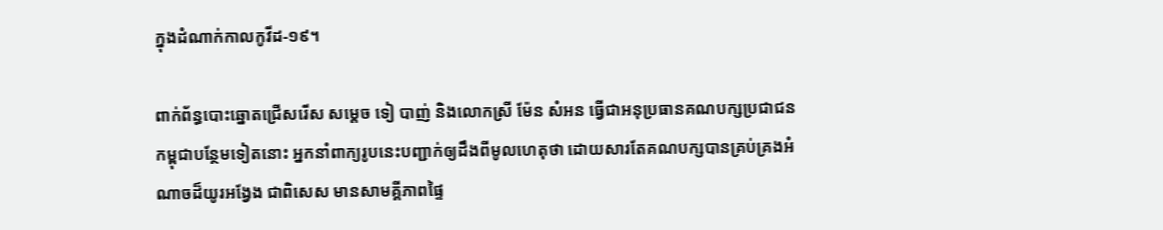ក្នុងដំណាក់កាលកូវីដ-១៩។

ពាក់ព័ន្ធបោះឆ្នោតជ្រើសរើស សម្ដេច ទៀ បាញ់ និងលោកស្រី ម៉ែន សំអន ធ្វើជាអនុប្រធានគណបក្សប្រជាជនកម្ពុជាបន្ថែមទៀតនោះ អ្នកនាំពាក្យរូបនេះបញ្ជាក់ឲ្យដឹងពីមូលហេតុថា ដោយសារតែគណបក្សបានគ្រប់គ្រងអំណាចដ៏យូរអង្វែង ជាពិសេស មានសាមគ្គីភាពផ្ទៃ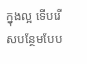ក្នុងល្អ ទើបរើសបន្ថែមបែប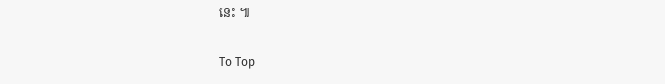នេះ ៕

To Top